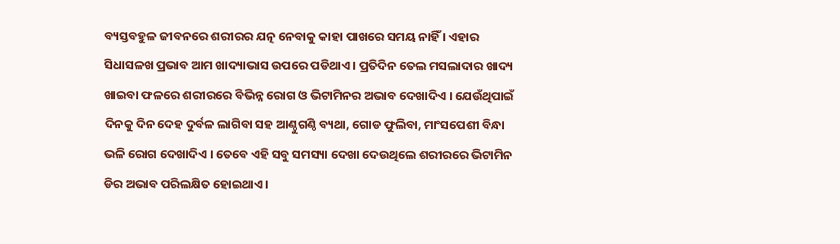ବ୍ୟସ୍ତବହୁଳ ଜୀବନରେ ଶରୀରର ଯତ୍ନ ନେବାକୁ କାହା ପାଖରେ ସମୟ ନାହିଁ । ଏହାର ସିଧାସଳଖ ପ୍ରଭାବ ଆମ ଖାଦ୍ୟାଭାସ ଉପରେ ପଡିଥାଏ । ପ୍ରତିଦିନ ତେଲ ମସଲାଦାର ଖାଦ୍ୟ ଖାଇବା ଫଳରେ ଶରୀରରେ ବିଭିନ୍ନ ରୋଗ ଓ ଭିଟାମିନର ଅଭାବ ଦେଖାଦିଏ । ଯେଉଁଥିପାଇଁ ଦିନକୁ ଦିନ ଦେହ ଦୁର୍ବଳ ଲାଗିବା ସହ ଆଣ୍ଠୁଗଣ୍ଠି ବ୍ୟଥା, ଗୋଡ ଫୁଲିବା, ମାଂସପେଶୀ ବିନ୍ଧା ଭଳି ରୋଗ ଦେଖାଦିଏ । ତେବେ ଏହି ସବୁ ସମସ୍ୟା ଦେଖା ଦେଉଥିଲେ ଶରୀରରେ ଭିଟାମିନ ଡିର ଅଭାବ ପରିଲକ୍ଷିତ ହୋଇଥାଏ ।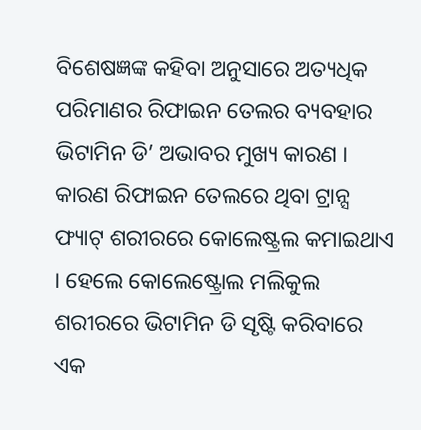ବିଶେଷଜ୍ଞଙ୍କ କହିବା ଅନୁସାରେ ଅତ୍ୟଧିକ ପରିମାଣର ରିଫାଇନ ତେଲର ବ୍ୟବହାର ଭିଟାମିନ ଡି’ ଅଭାବର ମୁଖ୍ୟ କାରଣ । କାରଣ ରିଫାଇନ ତେଲରେ ଥିବା ଟ୍ରାନ୍ସ ଫ୍ୟାଟ୍ ଶରୀରରେ କୋଲେଷ୍ଟ୍ରଲ କମାଇଥାଏ । ହେଲେ କୋଲେଷ୍ଟ୍ରୋଲ ମଲିକୁଲ ଶରୀରରେ ଭିଟାମିନ ଡି ସୃଷ୍ଟି କରିବାରେ ଏକ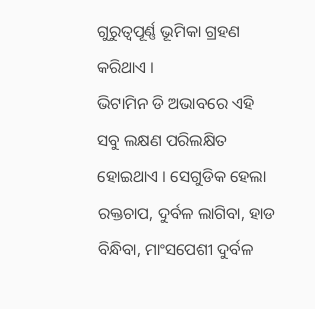ଗୁରୁତ୍ବପୂର୍ଣ୍ଣ ଭୂମିକା ଗ୍ରହଣ କରିଥାଏ ।
ଭିଟାମିନ ଡି ଅଭାବରେ ଏହି ସବୁ ଲକ୍ଷଣ ପରିଲକ୍ଷିତ ହୋଇଥାଏ । ସେଗୁଡିକ ହେଲା ରକ୍ତଚାପ, ଦୁର୍ବଳ ଲାଗିବା, ହାଡ ବିନ୍ଧିବା, ମାଂସପେଶୀ ଦୁର୍ବଳ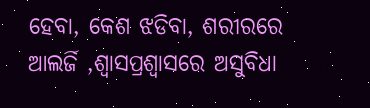ହେବା, କେଶ ଝଡିବା, ଶରୀରରେ ଆଲର୍ଜି ,ଶ୍ବାସପ୍ରଶ୍ବାସରେ ଅସୁବିଧା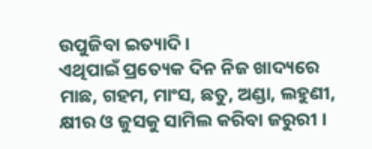ଉପୁଜିବା ଇତ୍ୟାଦି ।
ଏଥିପାଇଁ ପ୍ରତ୍ୟେକ ଦିନ ନିଜ ଖାଦ୍ୟରେ ମାଛ, ଗହମ, ମାଂସ, ଛତୁ, ଅଣ୍ଡା, ଲହୁଣୀ, କ୍ଷୀର ଓ ଜୁସକୁ ସାମିଲ କରିବା ଜରୁରୀ ।